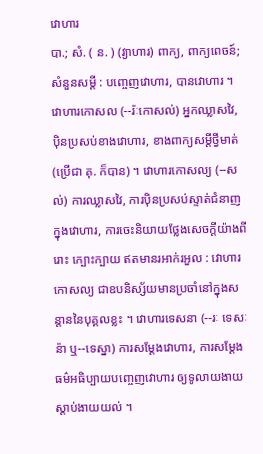វោហារ
បា.; សំ. ( ន. ) (វ្យាហារ) ពាក្យ, ពាក្យពេចន៍; សំនួនសម្តី : បញ្ចេញវោហារ, បានវោហារ ។ វោហារកោសល (--រ៉ៈកោសល់) អ្នកឈ្លាសវៃ, ប៉ិនប្រសប់ខាងវោហារ, ខាងពាក្យសម្តីថ្វីមាត់ (ប្រើជា គុ. ក៏បាន) ។ វោហារកោសល្យ (--សល់) ការឈ្លាសវៃ, ការប៉ិនប្រសប់ស្ទាត់ជំនាញក្នុងវោហារ, ការចេះនិយាយថ្លែងសេចក្ដីយ៉ាងពីរោះ ក្បោះក្បាយ ឥតមានរអាក់រអួល : វោហារកោសល្យ ជាឧបនិស្ស័យមានប្រចាំនៅក្នុងសន្តាននៃបុគ្គលខ្លះ ។ វោហារទេសនា (--រៈ ទេសៈន៉ា ឬ--ទេស្នា) ការសម្តែងវោហារ, ការសម្តែងធម៌អធិប្បាយបញ្ចេញវោហារ ឲ្យទូលាយងាយស្តាប់ងាយយល់ ។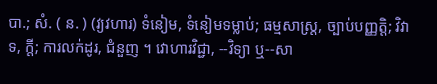បា.; សំ. ( ន. ) (វ្យវហារ) ទំនៀម, ទំនៀមទម្លាប់; ធម្មសាស្រ្ត, ច្បាប់បញ្ញត្តិ; វិវាទ, ក្តី; ការលក់ដូរ, ជំនួញ ។ វោហារវិជ្ជា, --វិទ្យា ឬ--សា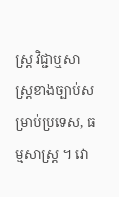ស្រ្ត វិជ្ជាឬសាស្រ្តខាងច្បាប់សម្រាប់ប្រទេស, ធម្មសាស្រ្ត ។ វោ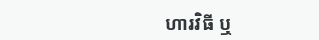ហារវិធី ឬ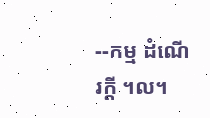--កម្ម ដំណើរក្តី ។ល។